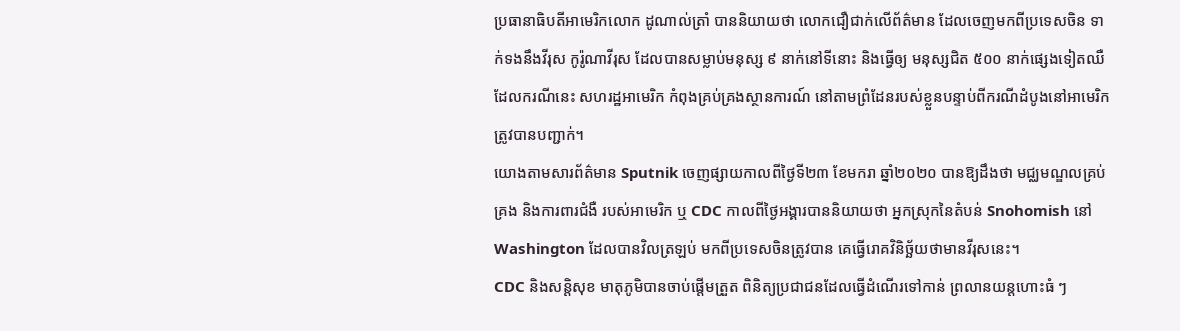ប្រធានាធិបតីអាមេរិកលោក ដូណាល់ត្រាំ បាននិយាយថា លោកជឿជាក់លើព័ត៌មាន ដែលចេញមកពីប្រទេសចិន ទាក់ទងនឹងវីរុស កូរ៉ូណាវីរុស ដែលបានសម្លាប់មនុស្ស ៩ នាក់នៅទីនោះ និងធ្វើឲ្យ មនុស្សជិត ៥០០ នាក់ផ្សេងទៀតឈឺ ដែលករណីនេះ សហរដ្ឋអាមេរិក កំពុងគ្រប់គ្រងស្ថានការណ៍ នៅតាមព្រំដែនរបស់ខ្លួនបន្ទាប់ពីករណីដំបូងនៅអាមេរិកត្រូវបានបញ្ជាក់។
យោងតាមសារព័ត៌មាន Sputnik ចេញផ្សាយកាលពីថ្ងៃទី២៣ ខែមករា ឆ្នាំ២០២០ បានឱ្យដឹងថា មជ្ឈមណ្ឌលគ្រប់គ្រង និងការពារជំងឺ របស់អាមេរិក ឬ CDC កាលពីថ្ងៃអង្គារបាននិយាយថា អ្នកស្រុកនៃតំបន់ Snohomish នៅ Washington ដែលបានវិលត្រឡប់ មកពីប្រទេសចិនត្រូវបាន គេធ្វើរោគវិនិច្ឆ័យថាមានវីរុសនេះ។
CDC និងសន្តិសុខ មាតុភូមិបានចាប់ផ្តើមត្រួត ពិនិត្យប្រជាជនដែលធ្វើដំណើរទៅកាន់ ព្រលានយន្តហោះធំ ៗ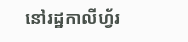នៅរដ្ឋកាលីហ្វ័រ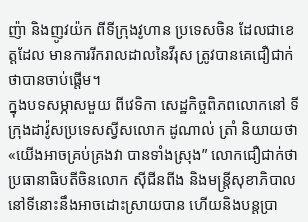ញ៉ា និងញូវយ៉ក ពីទីក្រុងវូហាន ប្រទេសចិន ដែលជាខេត្តដែល មានការរីករាលដាលនៃវីរុស ត្រូវបានគេជឿជាក់ថាបានចាប់ផ្តើម។
ក្នុងបទសម្ភាសមួយ ពីវេទិកា សេដ្ឋកិច្ចពិភពលោកនៅ ទីក្រុងដាវ៉ូសប្រទេសស្វីសលោក ដូណាល់ ត្រាំ និយាយថា «យើងអាចគ្រប់គ្រងវា បានទាំងស្រុង” លោកជឿជាក់ថា ប្រធានាធិបតីចិនលោក ស៊ីជីនពីង និងមន្ត្រីសុខាភិបាល នៅទីនោះនឹងអាចដោះស្រាយបាន ហើយនិងបន្តប្រា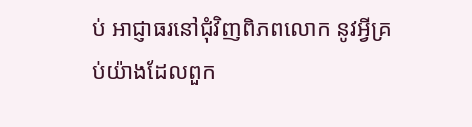ប់ អាជ្ញាធរនៅជុំវិញពិភពលោក នូវអ្វីគ្រប់យ៉ាងដែលពួក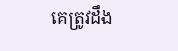គេត្រូវដឹង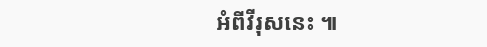អំពីវីរុសនេះ ៕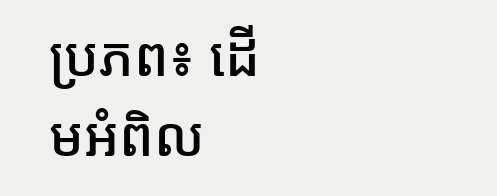ប្រភព៖ ដើមអំពិល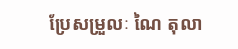ប្រែសម្រួលៈ ណៃ តុលា